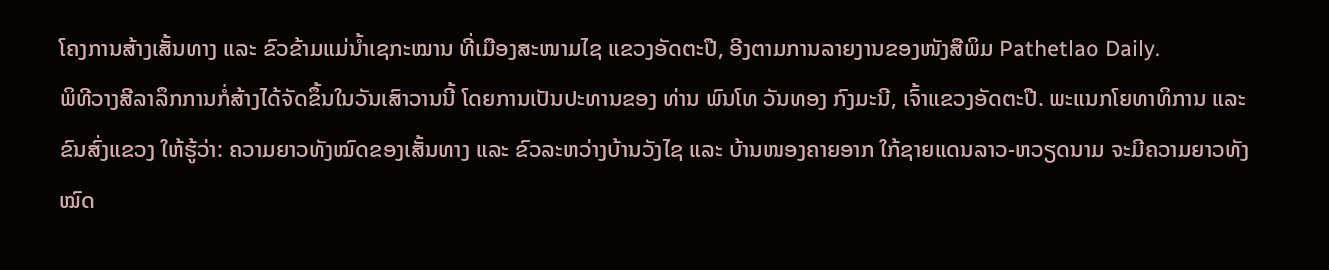ໂຄງການສ້າງເສັ້ນທາງ ແລະ ຂົວຂ້າມແມ່ນ້ຳເຊກະໝານ ທີ່ເມືອງສະໜາມໄຊ ແຂວງອັດຕະປື, ອີງຕາມການລາຍງານຂອງໜັງສືພິມ Pathetlao Daily.
ພິທີວາງສີລາລຶກການກໍ່ສ້າງໄດ້ຈັດຂຶ້ນໃນວັນເສົາວານນີ້ ໂດຍການເປັນປະທານຂອງ ທ່ານ ພົນໂທ ວັນທອງ ກົງມະນີ, ເຈົ້າແຂວງອັດຕະປື. ພະແນກໂຍທາທິການ ແລະ ຂົນສົ່ງແຂວງ ໃຫ້ຮູ້ວ່າ: ຄວາມຍາວທັງໝົດຂອງເສັ້ນທາງ ແລະ ຂົວລະຫວ່າງບ້ານວັງໄຊ ແລະ ບ້ານໜອງຄາຍອາກ ໃກ້ຊາຍແດນລາວ-ຫວຽດນາມ ຈະມີຄວາມຍາວທັງໝົດ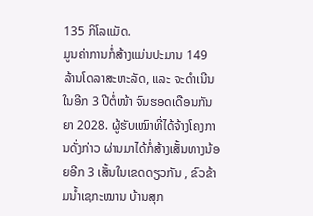135 ກິໂລແມັດ.
ມູນຄ່າການກໍ່ສ້າງແມ່ນປະມານ 149 ລ້ານໂດລາສະຫະລັດ, ແລະ ຈະດໍາເນີນໃນອີກ 3 ປີຕໍ່ໜ້າ ຈົນຮອດເດືອນກັນຍາ 2028. ຜູ້ຮັບເໝົາທີ່ໄດ້ຈ້າງໂຄງການດັ່ງກ່າວ ຜ່ານມາໄດ້ກໍ່ສ້າງເສັ້ນທາງນ້ອຍອີກ 3 ເສັ້ນໃນເຂດດຽວກັນ , ຂົວຂ້າມນ້ຳເຊກະໝານ ບ້ານສຸກ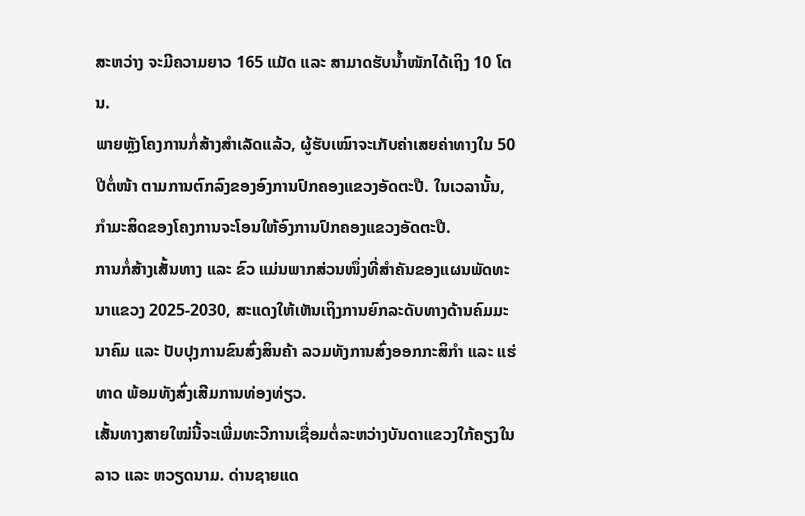ສະຫວ່າງ ຈະມີຄວາມຍາວ 165 ແມັດ ແລະ ສາມາດຮັບນ້ຳໜັກໄດ້ເຖິງ 10 ໂຕນ.
ພາຍຫຼັງໂຄງການກໍ່ສ້າງສຳເລັດແລ້ວ, ຜູ້ຮັບເໝົາຈະເກັບຄ່າເສຍຄ່າທາງໃນ 50 ປີຕໍ່ໜ້າ ຕາມການຕົກລົງຂອງອົງການປົກຄອງແຂວງອັດຕະປື. ໃນເວລານັ້ນ, ກຳມະສິດຂອງໂຄງການຈະໂອນໃຫ້ອົງການປົກຄອງແຂວງອັດຕະປື.
ການກໍ່ສ້າງເສັ້ນທາງ ແລະ ຂົວ ແມ່ນພາກສ່ວນໜຶ່ງທີ່ສຳຄັນຂອງແຜນພັດທະນາແຂວງ 2025-2030, ສະແດງໃຫ້ເຫັນເຖິງການຍົກລະດັບທາງດ້ານຄົມມະນາຄົມ ແລະ ປັບປຸງການຂົນສົ່ງສິນຄ້າ ລວມທັງການສົ່ງອອກກະສິກຳ ແລະ ແຮ່ທາດ ພ້ອມທັງສົ່ງເສີມການທ່ອງທ່ຽວ.
ເສັ້ນທາງສາຍໃໝ່ນີ້ຈະເພີ່ມທະວີການເຊື່ອມຕໍ່ລະຫວ່າງບັນດາແຂວງໃກ້ຄຽງໃນລາວ ແລະ ຫວຽດນາມ. ດ່ານຊາຍແດ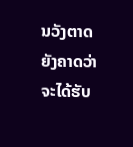ນວັງຕາດຍັງຄາດວ່າຈະໄດ້ຮັບ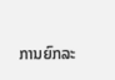ການຍົກລະ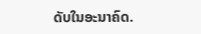ດັບໃນອະນາຄົດ.